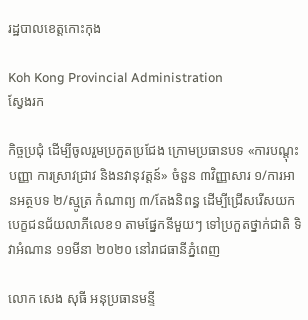រដ្ឋបាលខេត្តកោះកុង

Koh Kong Provincial Administration
ស្វែងរក

កិច្ចប្រជុំ ដើម្បីចូលរួមប្រកួតប្រជែង ក្រោមប្រធានបទ «ការបណ្តុះបញ្ញា ការស្រាវជ្រាវ និងនវានុវត្តន៍» ចំនួន ៣វិញ្ញាសារ ១/ការអានអត្ថបទ ២/ស្មូត្រ កំណាព្យ ៣/តែងនិពន្ធ ដើម្បីជ្រើសរើសយកបេក្ខជនជ័យលាភីលេខ១ តាមផ្នែកនីមួយៗ ទៅប្រកួតថ្នាក់ជាតិ ទិវាអំណាន ១១មីនា ២០២០ នៅរាជធានីភ្នំពេញ

លោក សេង សុធី អនុប្រធានមន្ទី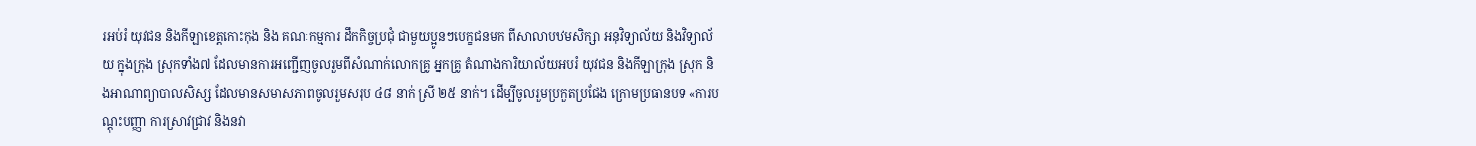រអប់រំ យុវជន និងកីឡាខេត្តកោះកុង និង គណៈកម្មការ ដឹកកិច្ចប្រជុំ ជាមួយប្អូនៗបេក្ខជនមក ពីសាលាបឋមសិក្សា អនុវិទ្យាល័យ និងវិទ្យាល័យ ក្នុងក្រុង ស្រុកទាំង៧ ដែលមានការអញ្ជើញចូលរួមពីសំណាក់លោកគ្រូ អ្នកគ្រូ តំណាងការិយាល័យអបរំ យុវជន និងកីឡាក្រុង ស្រុក និងអាណាព្យាបាលសិស្ស ដែលមានសមាសភាពចូលរួមសរុប ៤៨ នាក់ ស្រី ២៥ នាក់។ ដើម្បីចូលរួមប្រកួតប្រជែង ក្រោមប្រធានបទ «ការបណ្តុះបញ្ញា ការស្រាវជ្រាវ និងនវា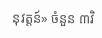នុវត្តន៍» ចំនួន ៣វិ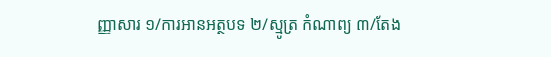ញ្ញាសារ ១/ការអានអត្ថបទ ២/ស្មូត្រ កំណាព្យ ៣/តែង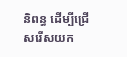និពន្ធ ដើម្បីជ្រើសរើសយក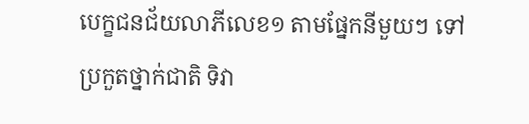បេក្ខជនជ័យលាភីលេខ១ តាមផ្នែកនីមួយៗ ទៅប្រកួតថ្នាក់ជាតិ ទិវា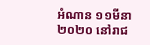អំណាន ១១មីនា ២០២០ នៅរាជ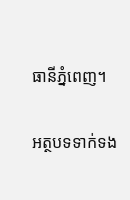ធានីភ្នំពេញ។

អត្ថបទទាក់ទង